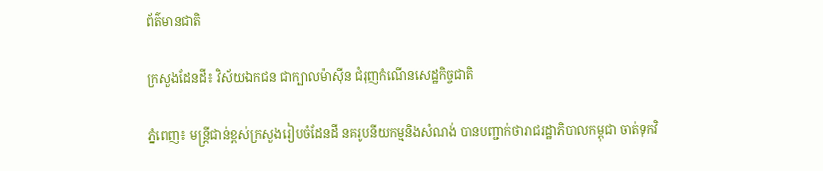ព័ត៌មានជាតិ

ក្រសួងដែនដី៖ វិស័យឯកជន ជាក្បាលម៉ាស៊ីន ជំរុញកំណើនសេដ្ឋកិច្ចជាតិ

ភ្នំពេញ៖ មន្ត្រីជាន់ខ្ពស់ក្រសួងរៀបចំដែនដី នគរូបនីយកម្មនិងសំណង់ បានបញ្ជាក់ថារាជរដ្ឋាភិបាលកម្ពុជា ចាត់ទុកវិ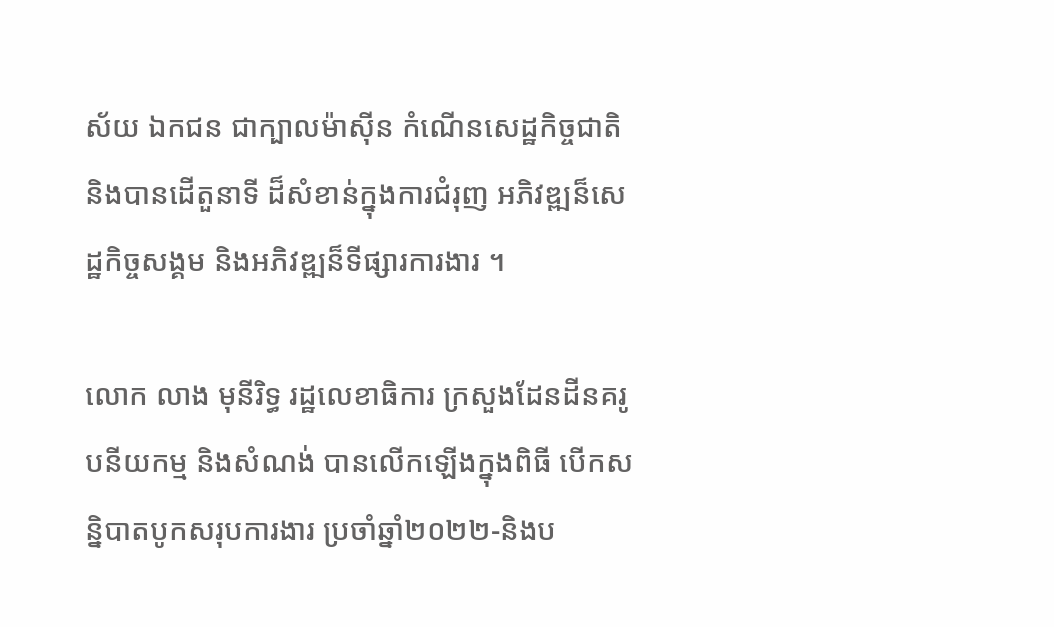ស័យ ឯកជន ជាក្បាលម៉ាស៊ីន កំណើនសេដ្ឋកិច្ចជាតិ និងបានដើតួនាទី ដ៏សំខាន់ក្នុងការជំរុញ អភិវឌ្ឍន៏សេដ្ឋកិច្ចសង្គម និងអភិវឌ្ឍន៏ទីផ្សារការងារ ។

លោក លាង មុនីរិទ្ធ រដ្ឋលេខាធិការ ក្រសួងដែនដីនគរូបនីយកម្ម និងសំណង់ បានលើកឡើងក្នុងពិធី បើកសន្និបាតបូកសរុបការងារ ប្រចាំឆ្នាំ២០២២-និងប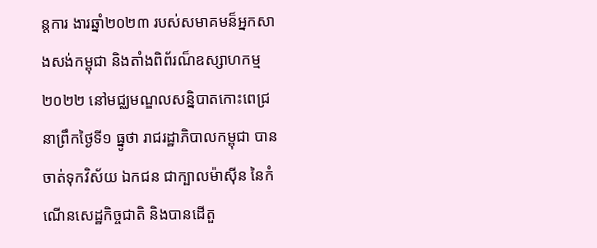ន្ដការ ងារឆ្នាំ២០២៣ របស់សមាគមន៏អ្នកសាងសង់កម្ពុជា និងតាំងពិព័រណ៏ឧស្សាហកម្ម២០២២ នៅមជ្ឈមណ្ឌលសន្និបាតកោះពេជ្រ នាព្រឹកថ្ងៃទី១ ធ្នូថា រាជរដ្ឋាភិបាលកម្ពុជា បានចាត់ទុកវិស័យ ឯកជន ជាក្បាលម៉ាស៊ីន នៃកំណើនសេដ្ឋកិច្ចជាតិ និងបានដើតួ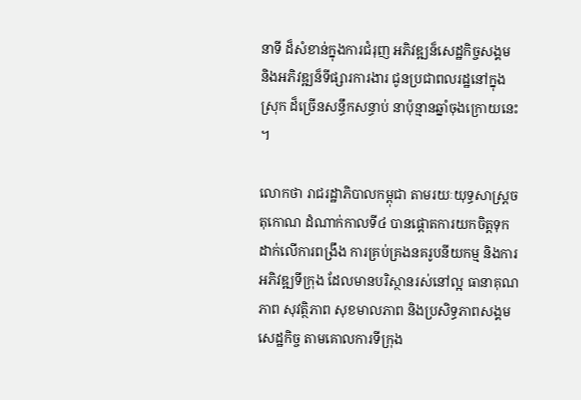នាទី ដ៏សំខាន់ក្នុងការជំរុញ អភិវឌ្ឍន៏សេដ្ឋកិច្ចសង្គម និងអភិវឌ្ឍន៏ទីផ្សារការងារ ជូនប្រជាពលរដ្ឋនៅក្នុងស្រុក ដ៏ច្រើនសន្ធឹកសន្ធាប់ នាប៉ុន្មានឆ្នាំចុងក្រោយនេះ ។

លោកថា រាជរដ្ឋាភិបាលកម្ពុជា តាមរយៈយុទ្ធសាស្ដ្រចតុកោណ ដំណាក់កាលទី៤ បានផ្ដោតការយកចិត្ដទុកដាក់លើការពង្រឹង ការគ្រប់គ្រងនគរូបនីយកម្ម និងការអភិវឌ្ឍទីក្រុង ដែលមានបរិស្ថានរស់នៅល្អ ធានាគុណភាព សុវត្ថិភាព សុខមាលភាព និងប្រសិទ្ធភាពសង្គម សេដ្ឋកិច្ច តាមគោលការទីក្រុង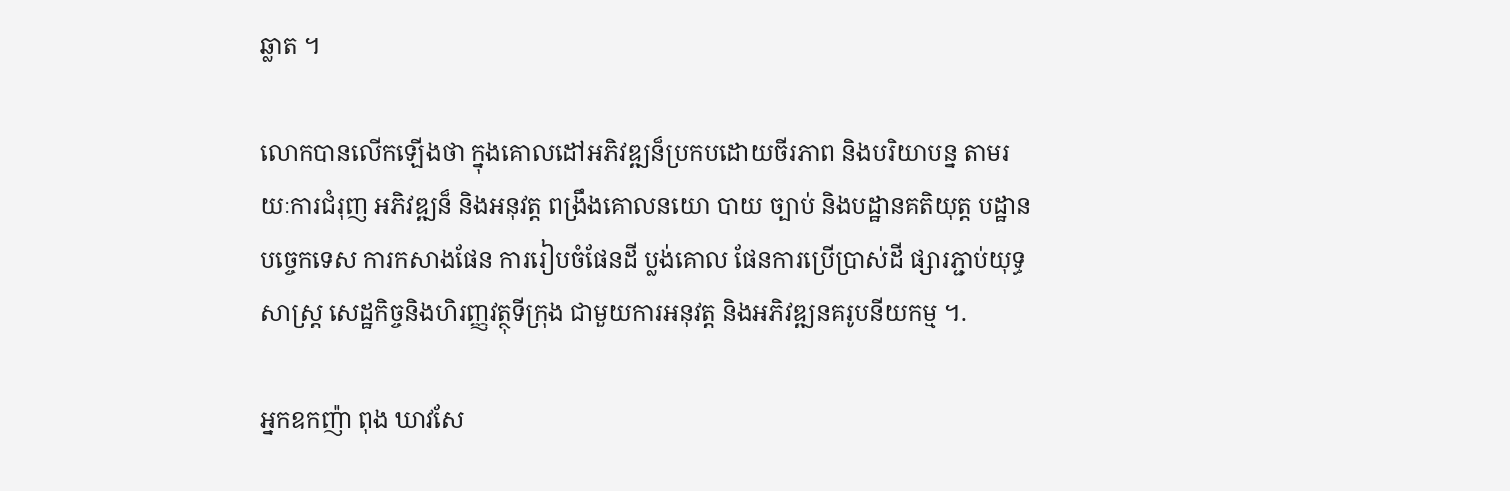ឆ្លាត ។

លោកបានលើកឡើងថា ក្នុងគោលដៅអភិវឌ្ឍន៏ប្រកបដោយចីរភាព និងបរិយាបន្ន តាមរយៈការជំរុញ អភិវឌ្ឍន៏ និងអនុវត្ដ ពង្រឹងគោលនយោ បាយ ច្បាប់ និងបដ្ឋានគតិយុត្ដ បដ្ឋានបច្ចេកទេស ការកសាងផែន ការរៀបចំផែនដី ប្លង់គោល ផែនការប្រើប្រាស់ដី ផ្សារភ្ជាប់យុទ្ធសាស្ដ្រ សេដ្ឋកិច្ចនិងហិរញ្ញវត្ថុទីក្រុង ជាមួយការអនុវត្ដ និងអភិវឌ្ឍនគរូបនីយកម្ម ។.

អ្នកឧកញ៉ា ពុង ឃាវសែ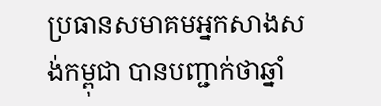ប្រធានសមាគមអ្នកសាងសង់កម្ពុជា បានបញ្ជាក់ថាឆ្នាំ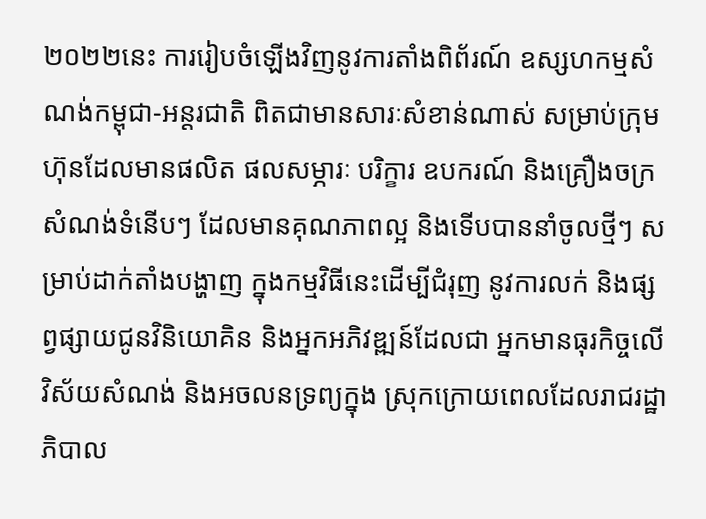២០២២នេះ ការរៀបចំឡើងវិញនូវការតាំងពិព័រណ៍ ឧស្សហកម្មសំណង់កម្ពុជា-អន្តរជាតិ ពិតជាមានសារៈសំខាន់ណាស់ សម្រាប់ក្រុមហ៊ុនដែលមានផលិត ផលសម្ភារៈ បរិក្ខារ ឧបករណ៍ និងគ្រឿងចក្រសំណង់ទំនើបៗ ដែលមានគុណភាពល្អ និងទើបបាននាំចូលថ្មីៗ សម្រាប់ដាក់តាំងបង្ហាញ ក្នុងកម្មវិធីនេះដើម្បីជំរុញ នូវការលក់ និងផ្សព្វផ្សាយជូនវិនិយោគិន និងអ្នកអភិវឌ្ឍន៍ដែលជា អ្នកមានធុរកិច្ចលើវិស័យសំណង់ និងអចលនទ្រព្យក្នុង ស្រុកក្រោយពេលដែលរាជរដ្ឋាភិបាល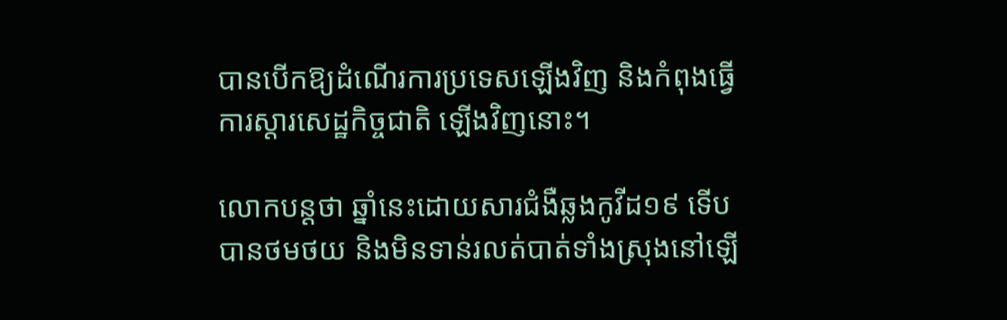បានបើកឱ្យដំណើរការប្រទេសឡើងវិញ និងកំពុងធ្វើការស្តារសេដ្ឋកិច្ចជាតិ ឡើងវិញនោះ។

លោកបន្ដថា ឆ្នាំនេះដោយសារជំងឺឆ្លងកូវីដ១៩ ទើបបានថមថយ និងមិនទាន់រលត់បាត់ទាំងស្រុងនៅឡើ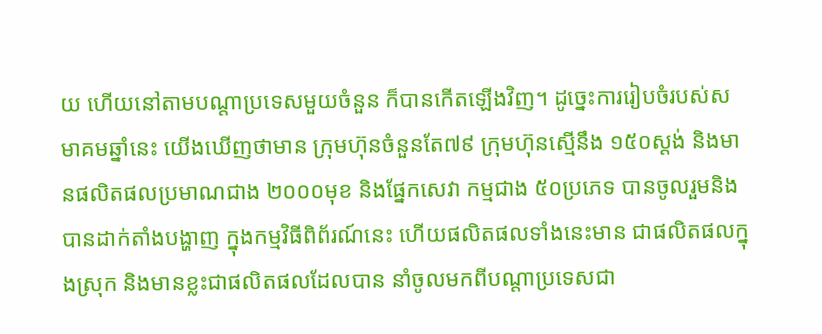យ ហើយនៅតាមបណ្តាប្រទេសមួយចំនួន ក៏បានកើតឡើងវិញ។ ដូច្នេះការរៀបចំរបស់សមាគមឆ្នាំនេះ យើងឃើញថាមាន ក្រុមហ៊ុនចំនួនតែ៧៩ ក្រុមហ៊ុនស្មើនឹង ១៥០ស្តង់ និងមានផលិតផលប្រមាណជាង ២០០០មុខ និងផ្នែកសេវា កម្មជាង ៥០ប្រភេទ បានចូលរួមនិងបានដាក់តាំងបង្ហាញ ក្នុងកម្មវិធីពិព័រណ៍នេះ ហើយផលិតផលទាំងនេះមាន ជាផលិតផលក្នុងស្រុក និងមានខ្លះជាផលិតផលដែលបាន នាំចូលមកពីបណ្តាប្រទេសជា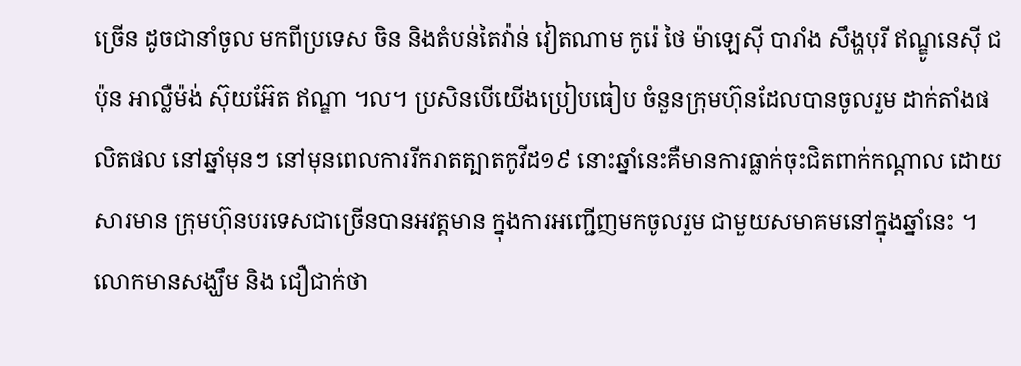ច្រើន ដូចជានាំចូល មកពីប្រទេស ចិន និងតំបន់តៃវ៉ាន់ វៀតណាម កូរ៉េ ថៃ ម៉ាឡេស៊ី បារាំង សឹង្ហបុរី ឥណ្ឌូនេស៊ី ជប៉ុន អាល្លឺម៉ង់ ស៊ុយអ៊ែត ឥណ្ឌា ។ល។ ប្រសិនបើយើងប្រៀបធៀប ចំនួនក្រុមហ៊ុនដែលបានចូលរួម ដាក់តាំងផលិតផល នៅឆ្នាំមុនៗ នៅមុនពេលការរីករាតត្បាតកូវីដ១៩ នោះឆ្នាំនេះគឺមានការធ្លាក់ចុះជិតពាក់កណ្ដាល ដោយសារមាន ក្រុមហ៊ុនបរទេសជាច្រើនបានអវត្តមាន ក្នុងការអញ្ជើញមកចូលរួម ជាមួយសមាគមនៅក្នុងឆ្នាំនេះ ។ លោកមានសង្ឃឹម និង ជឿជាក់ថា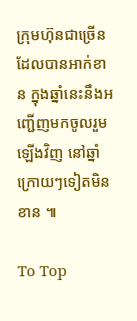ក្រុមហ៊ុនជាច្រើនដែលបានអាក់ខាន ក្នុងឆ្នាំនេះនឹងអញ្ជើញមកចូលរួមឡើងវិញ នៅឆ្នាំក្រោយៗទៀតមិនខាន ៕

To Top